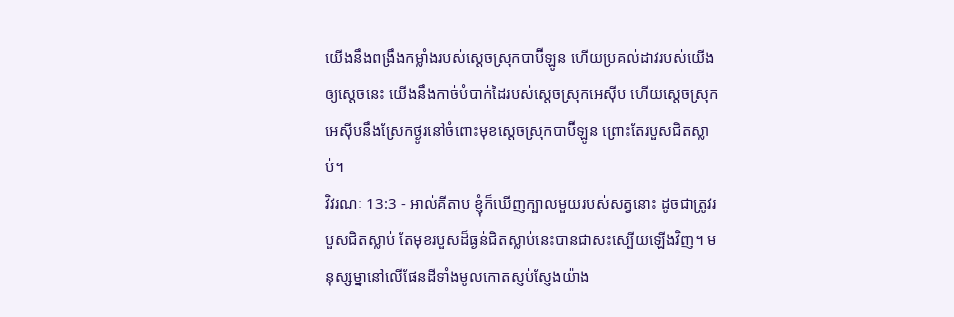យើងនឹងពង្រឹងកម្លាំងរបស់ស្ដេចស្រុកបាប៊ីឡូន ហើយប្រគល់ដាវរបស់យើងឲ្យស្ដេចនេះ យើងនឹងកាច់បំបាក់ដៃរបស់ស្ដេចស្រុកអេស៊ីប ហើយស្ដេចស្រុកអេស៊ីបនឹងស្រែកថ្ងូរនៅចំពោះមុខស្ដេចស្រុកបាប៊ីឡូន ព្រោះតែរបួសជិតស្លាប់។
វិវរណៈ 13:3 - អាល់គីតាប ខ្ញុំក៏ឃើញក្បាលមួយរបស់សត្វនោះ ដូចជាត្រូវរបួសជិតស្លាប់ តែមុខរបួសដ៏ធ្ងន់ជិតស្លាប់នេះបានជាសះស្បើយឡើងវិញ។ មនុស្សម្នានៅលើផែនដីទាំងមូលកោតស្ញប់ស្ញែងយ៉ាង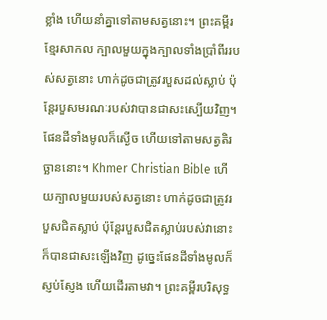ខ្លាំង ហើយនាំគ្នាទៅតាមសត្វនោះ។ ព្រះគម្ពីរខ្មែរសាកល ក្បាលមួយក្នុងក្បាលទាំងប្រាំពីររបស់សត្វនោះ ហាក់ដូចជាត្រូវរបួសដល់ស្លាប់ ប៉ុន្តែរបួសមរណៈរបស់វាបានជាសះស្បើយវិញ។ ផែនដីទាំងមូលក៏ស្ងើច ហើយទៅតាមសត្វតិរច្ឆាននោះ។ Khmer Christian Bible ហើយក្បាលមួយរបស់សត្វនោះ ហាក់ដូចជាត្រូវរបួសជិតស្លាប់ ប៉ុន្ដែរបួសជិតស្លាប់របស់វានោះក៏បានជាសះឡើងវិញ ដូច្នេះផែនដីទាំងមូលក៏ស្ញប់ស្ញែង ហើយដើរតាមវា។ ព្រះគម្ពីរបរិសុទ្ធ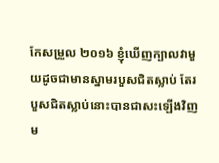កែសម្រួល ២០១៦ ខ្ញុំឃើញក្បាលវាមួយដូចជាមានស្នាមរបួសជិតស្លាប់ តែរបួសជិតស្លាប់នោះបានជាសះឡើងវិញ ម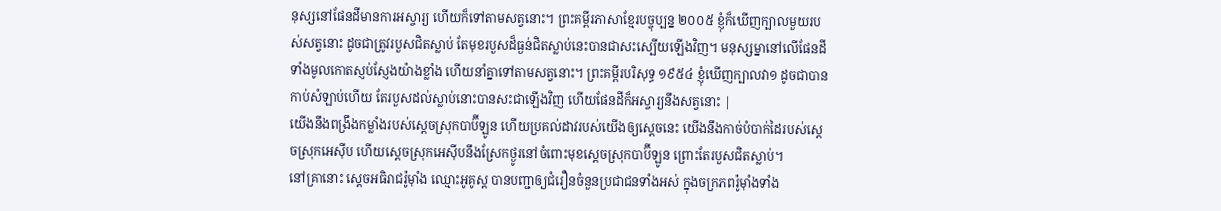នុស្សនៅផែនដីមានការអស្ចារ្យ ហើយក៏ទៅតាមសត្វនោះ។ ព្រះគម្ពីរភាសាខ្មែរបច្ចុប្បន្ន ២០០៥ ខ្ញុំក៏ឃើញក្បាលមួយរបស់សត្វនោះ ដូចជាត្រូវរបួសជិតស្លាប់ តែមុខរបួសដ៏ធ្ងន់ជិតស្លាប់នេះបានជាសះស្បើយឡើងវិញ។ មនុស្សម្នានៅលើផែនដីទាំងមូលកោតស្ញប់ស្ញែងយ៉ាងខ្លាំង ហើយនាំគ្នាទៅតាមសត្វនោះ។ ព្រះគម្ពីរបរិសុទ្ធ ១៩៥៤ ខ្ញុំឃើញក្បាលវា១ ដូចជាបានកាប់សំឡាប់ហើយ តែរបួសដល់ស្លាប់នោះបានសះជាឡើងវិញ ហើយផែនដីក៏អស្ចារ្យនឹងសត្វនោះ |
យើងនឹងពង្រឹងកម្លាំងរបស់ស្ដេចស្រុកបាប៊ីឡូន ហើយប្រគល់ដាវរបស់យើងឲ្យស្ដេចនេះ យើងនឹងកាច់បំបាក់ដៃរបស់ស្ដេចស្រុកអេស៊ីប ហើយស្ដេចស្រុកអេស៊ីបនឹងស្រែកថ្ងូរនៅចំពោះមុខស្ដេចស្រុកបាប៊ីឡូន ព្រោះតែរបួសជិតស្លាប់។
នៅគ្រានោះ ស្តេចអធិរាជរ៉ូម៉ាំង ឈ្មោះអូគូស្ដ បានបញ្ជាឲ្យជំរឿនចំនួនប្រជាជនទាំងអស់ ក្នុងចក្រភពរ៉ូម៉ាំងទាំង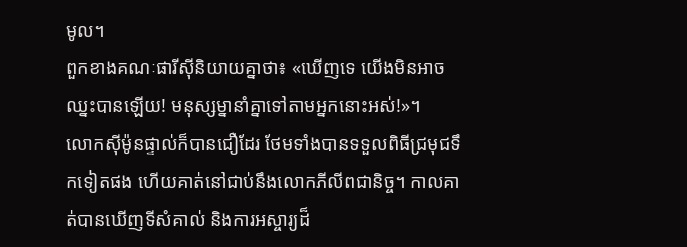មូល។
ពួកខាងគណៈផារីស៊ីនិយាយគ្នាថា៖ «ឃើញទេ យើងមិនអាចឈ្នះបានឡើយ! មនុស្សម្នានាំគ្នាទៅតាមអ្នកនោះអស់!»។
លោកស៊ីម៉ូនផ្ទាល់ក៏បានជឿដែរ ថែមទាំងបានទទួលពិធីជ្រមុជទឹកទៀតផង ហើយគាត់នៅជាប់នឹងលោកភីលីពជានិច្ច។ កាលគាត់បានឃើញទីសំគាល់ និងការអស្ចារ្យដ៏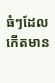ធំៗដែលកើតមាន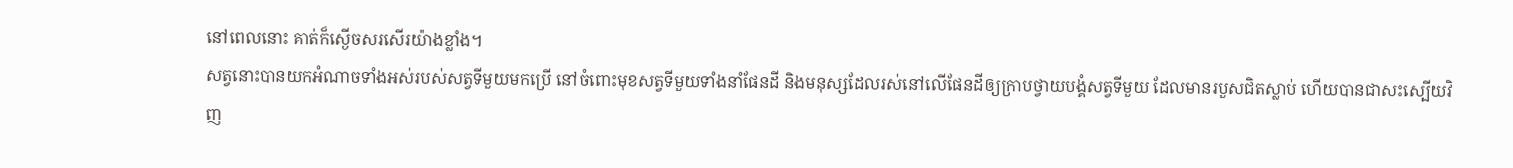នៅពេលនោះ គាត់ក៏ស្ងើចសរសើរយ៉ាងខ្លាំង។
សត្វនោះបានយកអំណាចទាំងអស់របស់សត្វទីមួយមកប្រើ នៅចំពោះមុខសត្វទីមួយទាំងនាំផែនដី និងមនុស្សដែលរស់នៅលើផែនដីឲ្យក្រាបថ្វាយបង្គំសត្វទីមួយ ដែលមានរបួសជិតស្លាប់ ហើយបានជាសះស្បើយវិញ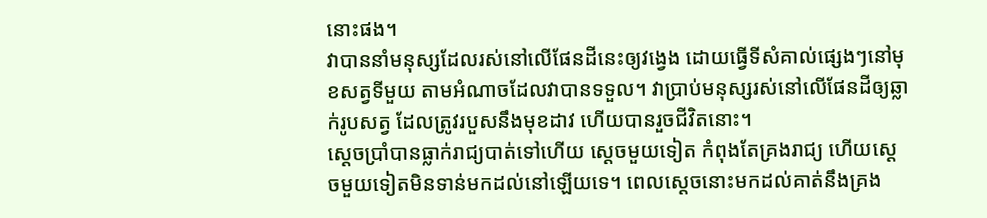នោះផង។
វាបាននាំមនុស្សដែលរស់នៅលើផែនដីនេះឲ្យវង្វេង ដោយធ្វើទីសំគាល់ផ្សេងៗនៅមុខសត្វទីមួយ តាមអំណាចដែលវាបានទទួល។ វាប្រាប់មនុស្សរស់នៅលើផែនដីឲ្យឆ្លាក់រូបសត្វ ដែលត្រូវរបួសនឹងមុខដាវ ហើយបានរួចជីវិតនោះ។
ស្ដេចប្រាំបានធ្លាក់រាជ្យបាត់ទៅហើយ ស្តេចមួយទៀត កំពុងតែគ្រងរាជ្យ ហើយស្តេចមួយទៀតមិនទាន់មកដល់នៅឡើយទេ។ ពេលស្ដេចនោះមកដល់គាត់នឹងគ្រង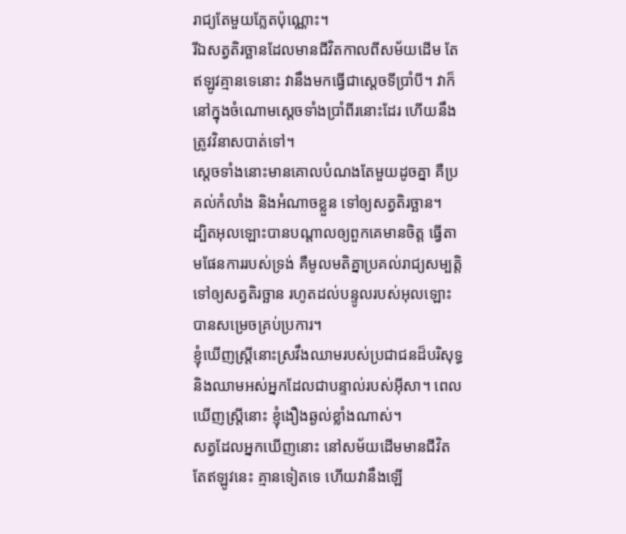រាជ្យតែមួយភ្លែតប៉ុណ្ណោះ។
រីឯសត្វតិរច្ឆានដែលមានជីវិតកាលពីសម័យដើម តែឥឡូវគ្មានទេនោះ វានឹងមកធ្វើជាស្ដេចទីប្រាំបី។ វាក៏នៅក្នុងចំណោមស្ដេចទាំងប្រាំពីរនោះដែរ ហើយនឹងត្រូវវិនាសបាត់ទៅ។
ស្ដេចទាំងនោះមានគោលបំណងតែមួយដូចគ្នា គឺប្រគល់កំលាំង និងអំណាចខ្លួន ទៅឲ្យសត្វតិរច្ឆាន។
ដ្បិតអុលឡោះបានបណ្ដាលឲ្យពួកគេមានចិត្ដ ធ្វើតាមផែនការរបស់ទ្រង់ គឺមូលមតិគ្នាប្រគល់រាជ្យសម្បត្តិទៅឲ្យសត្វតិរច្ឆាន រហូតដល់បន្ទូលរបស់អុលឡោះ បានសម្រេចគ្រប់ប្រការ។
ខ្ញុំឃើញស្ដ្រីនោះស្រវឹងឈាមរបស់ប្រជាជនដ៏បរិសុទ្ធ និងឈាមអស់អ្នកដែលជាបន្ទាល់របស់អ៊ីសា។ ពេលឃើញស្ដ្រីនោះ ខ្ញុំងឿងឆ្ងល់ខ្លាំងណាស់។
សត្វដែលអ្នកឃើញនោះ នៅសម័យដើមមានជីវិត តែឥឡូវនេះ គ្មានទៀតទេ ហើយវានឹងឡើ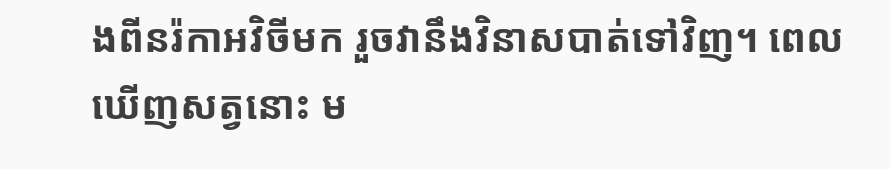ងពីនរ៉កាអវិចីមក រួចវានឹងវិនាសបាត់ទៅវិញ។ ពេលឃើញសត្វនោះ ម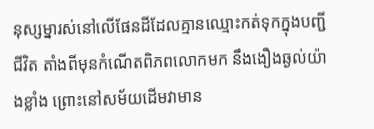នុស្សម្នារស់នៅលើផែនដីដែលគ្មានឈ្មោះកត់ទុកក្នុងបញ្ជីជីវិត តាំងពីមុនកំណើតពិភពលោកមក នឹងងឿងឆ្ងល់យ៉ាងខ្លាំង ព្រោះនៅសម័យដើមវាមាន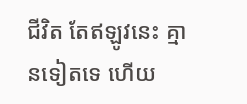ជីវិត តែឥឡូវនេះ គ្មានទៀតទេ ហើយ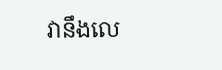វានឹងលេ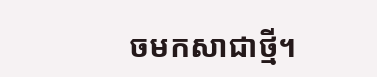ចមកសាជាថ្មី។